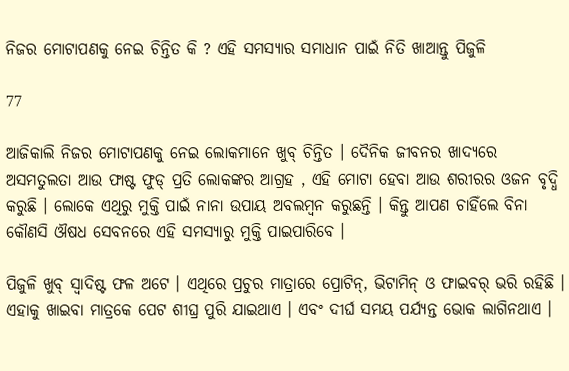ନିଜର ମୋଟାପଣକୁ ନେଇ ଚିନ୍ତିତ କି ? ଏହି ସମସ୍ୟାର ସମାଧାନ ପାଇଁ ନିତି ଖାଆନ୍ତୁ ପିଜୁଳି

77

ଆଜିକାଲି ନିଜର ମୋଟାପଣକୁ ନେଇ ଲୋକମାନେ ଖୁବ୍ ଚିନ୍ତିତ । ଦୈନିକ ଜୀବନର ଖାଦ୍ୟରେ ଅସମତୁଲତା ଆଉ ଫାଷ୍ଟ ଫୁଡ୍ ପ୍ରତି ଲୋକଙ୍କର ଆଗ୍ରହ , ଏହି ମୋଟା ହେବା ଆଉ ଶରୀରର ଓଜନ ବୃଦ୍ଧି କରୁଛି । ଲୋକେ ଏଥିରୁ ମୁକ୍ତି ପାଇଁ ନାନା ଉପାୟ ଅବଲମ୍ବନ କରୁଛନ୍ତି । କିନ୍ତୁ ଆପଣ ଚାହିଁଲେ ବିନା କୌଣସି ଔଷଧ ସେବନରେ ଏହି ସମସ୍ୟାରୁ ମୁକ୍ତି ପାଇପାରିବେ ।

ପିଜୁଳି ଖୁବ୍ ସ୍ୱାଦିଷ୍ଟ ଫଳ ଅଟେ । ଏଥିରେ ପ୍ରଚୁର ମାତ୍ରାରେ ପ୍ରୋଟିନ୍, ଭିଟାମିନ୍ ଓ ଫାଇବର୍ ଭରି ରହିଛି । ଏହାକୁ ଖାଇବା ମାତ୍ରକେ ପେଟ ଶୀଘ୍ର ପୁରି ଯାଇଥାଏ । ଏବଂ ଦୀର୍ଘ ସମୟ ପର୍ଯ୍ୟନ୍ତ ଭୋକ ଲାଗିନଥାଏ ।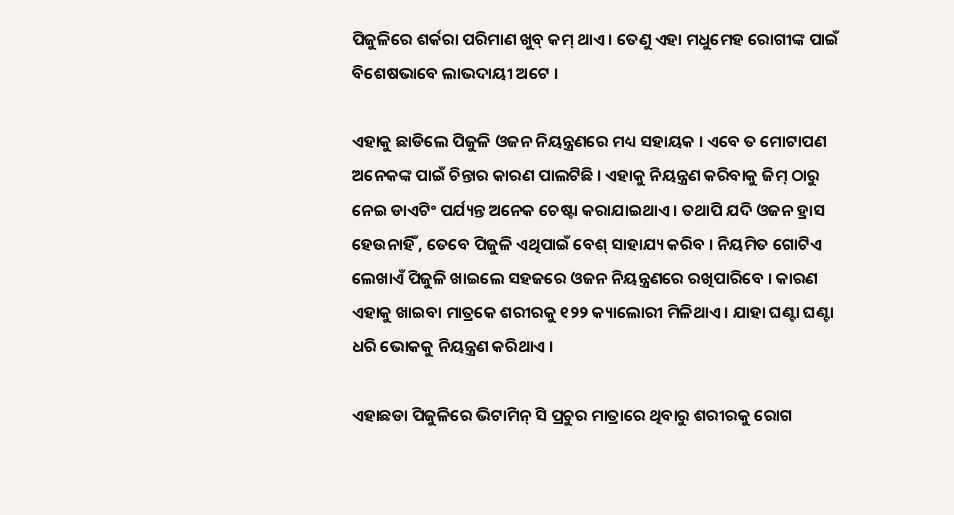ପିଜୁଳିରେ ଶର୍କରା ପରିମାଣ ଖୁବ୍ କମ୍ ଥାଏ । ତେଣୁ ଏହା ମଧୁମେହ ରୋଗୀଙ୍କ ପାଇଁ ବିଶେଷଭାବେ ଲାଭଦାୟୀ ଅଟେ ।

ଏହାକୁ ଛାଡିଲେ ପିଜୁଳି ଓଜନ ନିୟନ୍ତ୍ରଣରେ ମଧ୍ୟ ସହାୟକ । ଏବେ ତ ମୋଟାପଣ ଅନେକଙ୍କ ପାଇଁ ଚିନ୍ତାର କାରଣ ପାଲଟିଛି । ଏହାକୁ ନିୟନ୍ତ୍ରଣ କରିବାକୁ ଜିମ୍ ଠାରୁ ନେଇ ଡାଏଟିଂ ପର୍ଯ୍ୟନ୍ତ ଅନେକ ଚେଷ୍ଟା କରାଯାଇଥାଏ । ତଥାପି ଯଦି ଓଜନ ହ୍ରାସ ହେଉନାହିଁ , ତେବେ ପିଜୁଳି ଏଥିପାଇଁ ବେଶ୍ ସାହାଯ୍ୟ କରିବ । ନିୟମିତ ଗୋଟିଏ ଲେଖାଏଁ ପିଜୁଳି ଖାଇଲେ ସହଜରେ ଓଜନ ନିୟନ୍ତ୍ରଣରେ ରଖିପାରିବେ । କାରଣ ଏହାକୁ ଖାଇବା ମାତ୍ରକେ ଶରୀରକୁ ୧୨୨ କ୍ୟାଲୋରୀ ମିଳିଥାଏ । ଯାହା ଘଣ୍ଟା ଘଣ୍ଟା ଧରି ଭୋକକୁ ନିୟନ୍ତ୍ରଣ କରିଥାଏ ।

ଏହାଛଡା ପିଜୁଳିରେ ଭିଟାମିନ୍ ସି ପ୍ରଚୁର ମାତ୍ରାରେ ଥିବାରୁ ଶରୀରକୁ ରୋଗ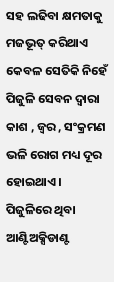ସହ ଲଢିବା କ୍ଷମତାକୁ ମଜଭୂତ୍ କରିଥାଏ କେବଳ ସେତିକି ନିହେଁ ପିଜୁଳି ସେବନ ଦ୍ୱାରା କାଶ , ଜ୍ୱର , ସଂକ୍ରମଣ ଭଳି ରୋଗ ମଧ୍ୟ ଦୂର ହୋଇଥାଏ । ପିଜୁଳିରେ ଥିବା ଆଣ୍ଟିଅକ୍ସିଡାଣ୍ଟ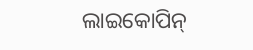ଲାଇକୋପିନ୍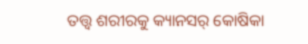ତତ୍ତ୍ୱ ଶରୀରକୁ କ୍ୟାନସର୍ କୋଷିକା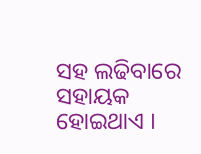ସହ ଲଢିବାରେ ସହାୟକ ହୋଇଥାଏ ।